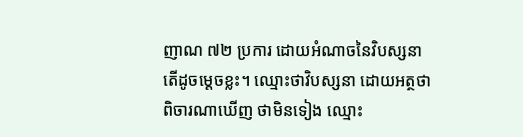ញាណ ៧២ ប្រការ ដោយអំណាចនៃវិបស្សនា តើដូចម្ដេចខ្លះ។ ឈ្មោះថាវិបស្សនា ដោយអត្ថថាពិចារណាឃើញ ថាមិនទៀង ឈ្មោះ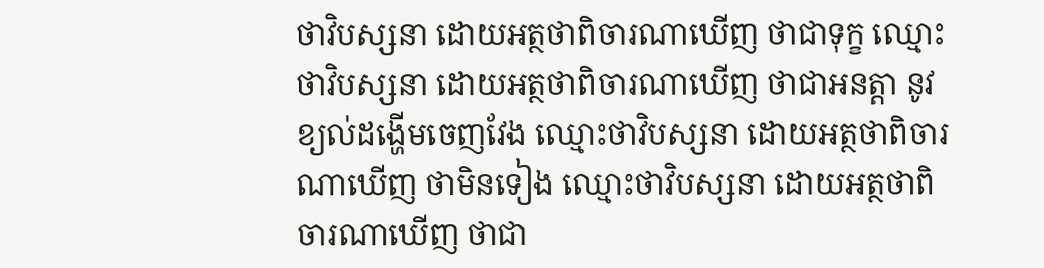ថាវិបស្សនា ដោយអត្ថថាពិចារណាឃើញ ថាជាទុក្ខ ឈ្មោះថាវិបស្សនា ដោយអត្ថថាពិចារណាឃើញ ថាជាអនត្តា នូវខ្យល់ដង្ហើមចេញវែង ឈ្មោះថាវិបស្សនា ដោយអត្ថថាពិចារណាឃើញ ថាមិនទៀង ឈ្មោះថាវិបស្សនា ដោយអត្ថថាពិចារណាឃើញ ថាជា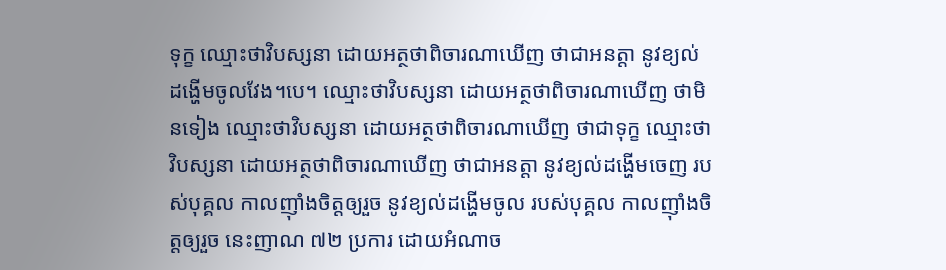ទុក្ខ ឈ្មោះថាវិបស្សនា ដោយអត្ថថាពិចារណាឃើញ ថាជាអនត្តា នូវខ្យល់ដង្ហើមចូលវែង។បេ។ ឈ្មោះថាវិបស្សនា ដោយអត្ថថាពិចារណាឃើញ ថាមិនទៀង ឈ្មោះថាវិបស្សនា ដោយអត្ថថាពិចារណាឃើញ ថាជាទុក្ខ ឈ្មោះថាវិបស្សនា ដោយអត្ថថាពិចារណាឃើញ ថាជាអនត្តា នូវខ្យល់ដង្ហើមចេញ របស់បុគ្គល កាលញ៉ាំងចិត្តឲ្យរួច នូវខ្យល់ដង្ហើមចូល របស់បុគ្គល កាលញ៉ាំងចិត្តឲ្យរួច នេះញាណ ៧២ ប្រការ ដោយអំណាច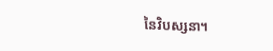នៃវិបស្សនា។